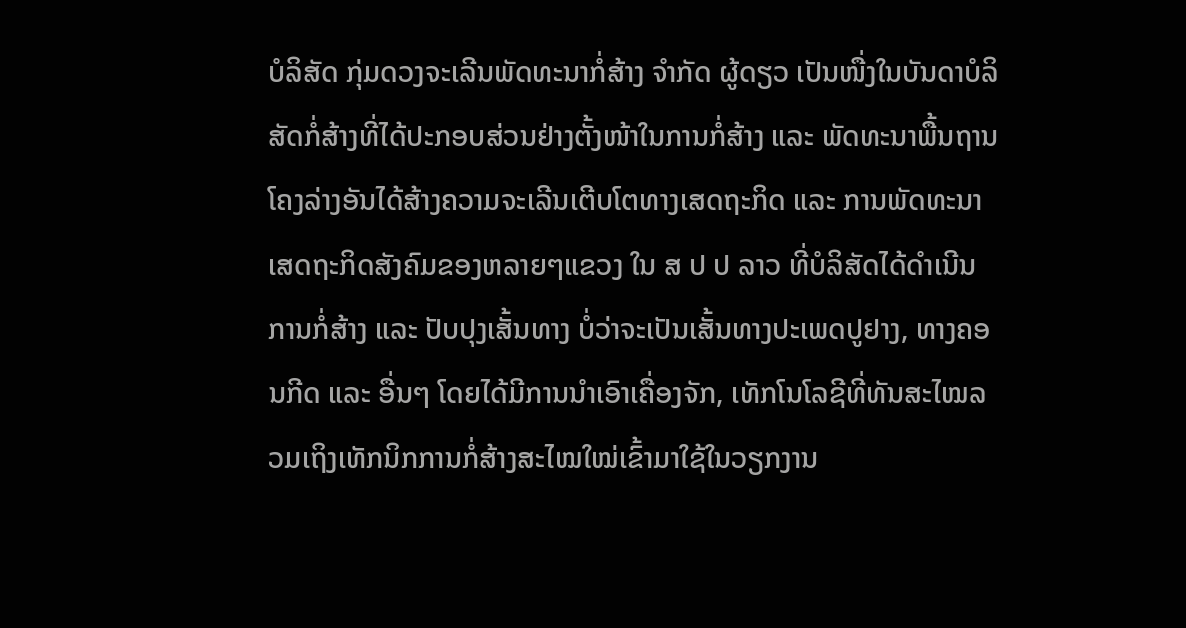ບໍລິສັດ ກຸ່ມດວງຈະເລີນພັດທະນາກໍ່ສ້າງ ຈຳກັດ ຜູ້ດຽວ ເປັນໜື່ງໃນບັນດາບໍລິສັດກໍ່ສ້າງທີ່ໄດ້ປະກອບສ່ວນຢ່າງຕັ້ງໜ້າໃນການກໍ່ສ້າງ ແລະ ພັດທະນາພື້ນຖານໂຄງລ່າງອັນໄດ້ສ້າງຄວາມຈະເລີນເຕີບໂຕທາງເສດຖະກິດ ແລະ ການພັດທະນາເສດຖະກິດສັງຄົມຂອງຫລາຍໆແຂວງ ໃນ ສ ປ ປ ລາວ ທີ່ບໍລິສັດໄດ້ດໍາເນີນການກໍ່ສ້າງ ແລະ ປັບປຸງເສັ້ນທາງ ບໍ່ວ່າຈະເປັນເສັ້ນທາງປະເພດປູຢາງ, ທາງຄອນກີດ ແລະ ອື່ນໆ ໂດຍໄດ້ມີການນຳເອົາເຄື່ອງຈັກ, ເທັກໂນໂລຊີທີ່ທັນສະໄໝລວມເຖິງເທັກນິກການກໍ່ສ້າງສະໄໝໃໝ່ເຂົ້າມາໃຊ້ໃນວຽກງານ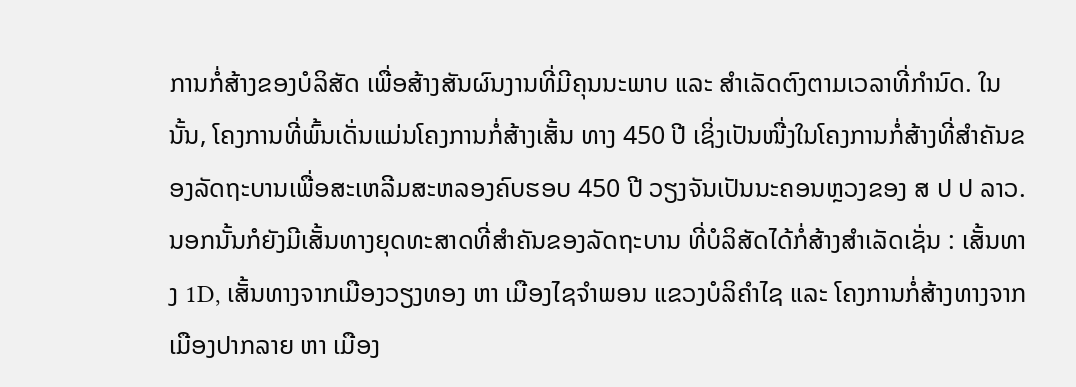ການກໍ່ສ້າງຂອງບໍລິສັດ ເພື່ອສ້າງສັນຜົນງານທີ່ມີຄຸນນະພາບ ແລະ ສຳເລັດຕົງຕາມເວລາທີ່ກຳນົດ. ໃນນັ້ນ, ໂຄງການທີ່ພົ້ນເດັ່ນແມ່ນໂຄງການກໍ່ສ້າງເສັ້ນ ທາງ 450 ປີ ເຊິ່ງເປັນໜື່ງໃນໂຄງການກໍ່ສ້າງທີ່ສໍາຄັນຂອງລັດຖະບານເພື່ອສະເຫລີມສະຫລອງຄົບຮອບ 450 ປີ ວຽງຈັນເປັນນະຄອນຫຼວງຂອງ ສ ປ ປ ລາວ. ນອກນັ້ນກໍຍັງມີເສັ້ນທາງຍຸດທະສາດທີ່ສໍາຄັນຂອງລັດຖະບານ ທີ່ບໍລິສັດໄດ້ກໍ່ສ້າງສໍາເລັດເຊັ່ນ : ເສັ້ນທາງ 1D, ເສັ້ນທາງຈາກເມືອງວຽງທອງ ຫາ ເມືອງໄຊຈໍາພອນ ແຂວງບໍລິຄໍາໄຊ ແລະ ໂຄງການກໍ່ສ້າງທາງຈາກເມືອງປາກລາຍ ຫາ ເມືອງ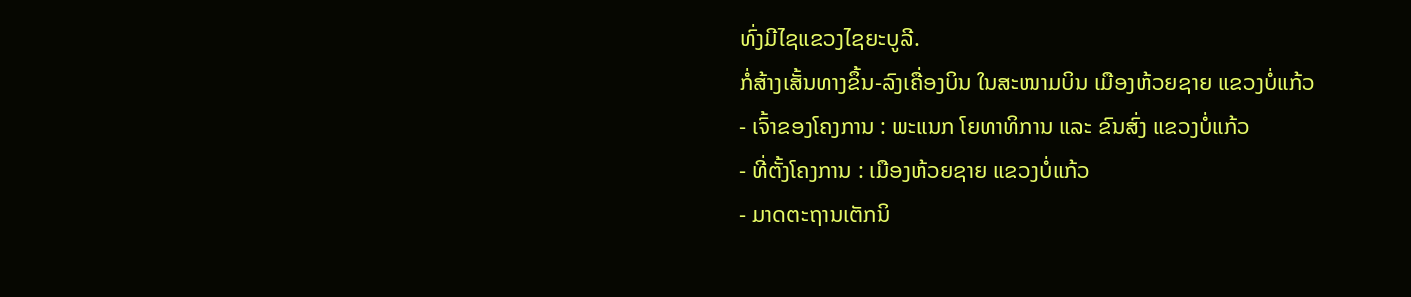ທົ່ງມີໄຊແຂວງໄຊຍະບູລີ.
ກໍ່ສ້າງເສັ້ນທາງຂຶ້ນ-ລົງເຄື່ອງບິນ ໃນສະໜາມບິນ ເມືອງຫ້ວຍຊາຍ ແຂວງບໍ່ແກ້ວ
- ເຈົ້າຂອງໂຄງການ : ພະແນກ ໂຍທາທິການ ແລະ ຂົນສົ່ງ ແຂວງບໍ່ແກ້ວ
- ທີ່ຕັ້ງໂຄງການ : ເມືອງຫ້ວຍຊາຍ ແຂວງບໍ່ແກ້ວ
- ມາດຕະຖານເຕັກນິ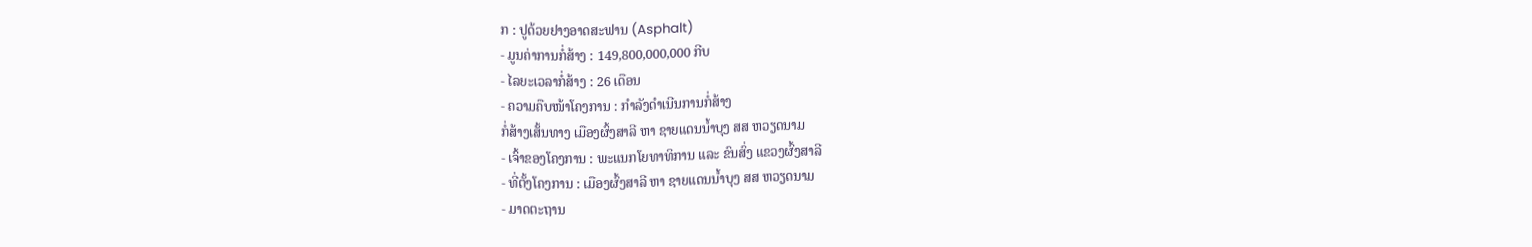ກ : ປູດ້ວຍຢາງອາດສະຟານ (Asphalt)
- ມູນຄ່າການກໍ່ສ້າງ : 149,800,000,000 ກີບ
- ໄລຍະເວລາກໍ່ສ້າງ : 26 ເດືອນ
- ຄວາມຄືບໜ້າໂຄງການ : ກໍາລັງດຳເນີນການກໍ່ສ້າງ
ກໍ່ສ້າງເສັ້ນທາງ ເມືອງຜົ້ງສາລີ ຫາ ຊາຍແດນນ້ຳບຸງ ສສ ຫວຽດນາມ
- ເຈົ້າຂອງໂຄງການ : ພະແນກໂຍທາທິການ ແລະ ຂົນສົ່ງ ແຂວງຜົ້ງສາລີ
- ທີ່ຕັ້ງໂຄງການ : ເມືອງຜົ້ງສາລີ ຫາ ຊາຍແດນນໍ້າບຸງ ສສ ຫວຽດນາມ
- ມາດຕະຖານ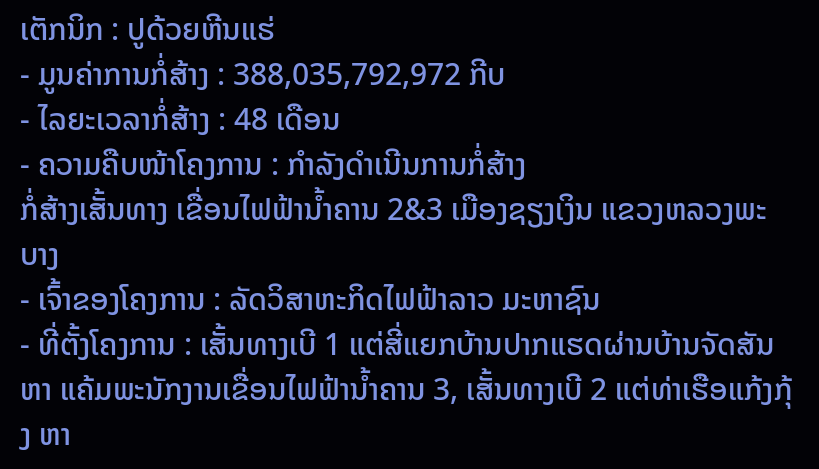ເຕັກນິກ : ປູດ້ວຍຫີນແຮ່
- ມູນຄ່າການກໍ່ສ້າງ : 388,035,792,972 ກີບ
- ໄລຍະເວລາກໍ່ສ້າງ : 48 ເດືອນ
- ຄວາມຄືບໜ້າໂຄງການ : ກຳລັງດໍາເນີນການກໍ່ສ້າງ
ກໍ່ສ້າງເສັ້ນທາງ ເຂື່ອນໄຟຟ້ານໍ້າຄານ 2&3 ເມືອງຊຽງເງິນ ແຂວງຫລວງພະບາງ
- ເຈົ້າຂອງໂຄງການ : ລັດວິສາຫະກິດໄຟຟ້າລາວ ມະຫາຊົນ
- ທີ່ຕັ້ງໂຄງການ : ເສັ້ນທາງເບີ 1 ແຕ່ສີ່ແຍກບ້ານປາກແຮດຜ່ານບ້ານຈັດສັນ ຫາ ແຄ້ມພະນັກງານເຂື່ອນໄຟຟ້ານໍ້າຄານ 3, ເສັ້ນທາງເບີ 2 ແຕ່ທ່າເຮືອແກ້ງກຸ້ງ ຫາ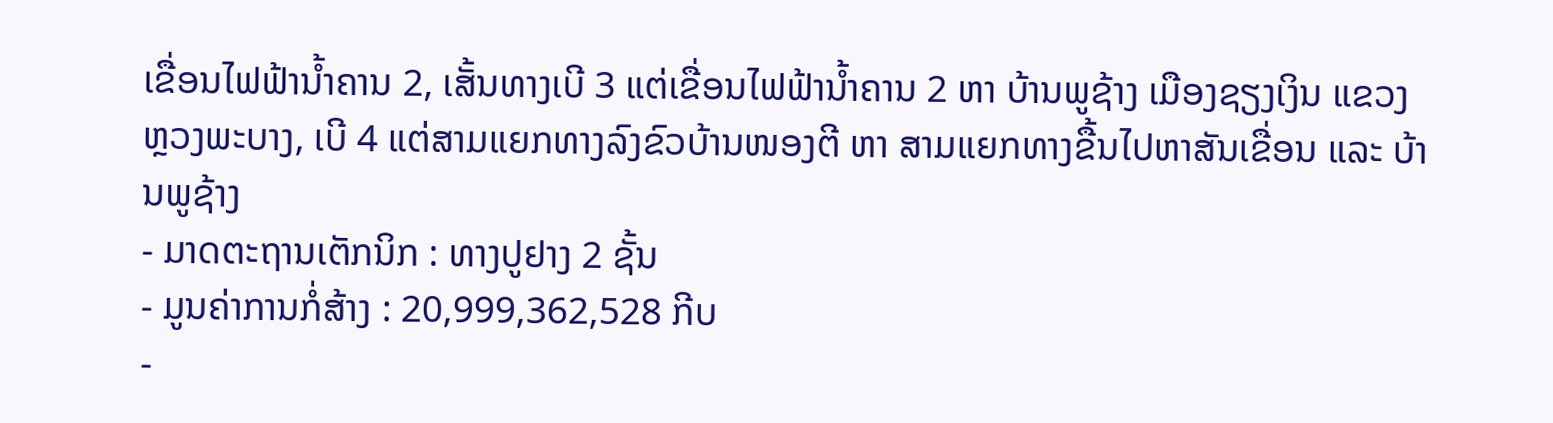ເຂື່ອນໄຟຟ້ານໍ້າຄານ 2, ເສັ້ນທາງເບີ 3 ແຕ່ເຂື່ອນໄຟຟ້ານໍ້າຄານ 2 ຫາ ບ້ານພູຊ້າງ ເມືອງຊຽງເງິນ ແຂວງຫຼວງພະບາງ, ເບີ 4 ແຕ່ສາມແຍກທາງລົງຂົວບ້ານໜອງຕີ ຫາ ສາມແຍກທາງຂື້ນໄປຫາສັນເຂື່ອນ ແລະ ບ້ານພູຊ້າງ
- ມາດຕະຖານເຕັກນິກ : ທາງປູຢາງ 2 ຊັ້ນ
- ມູນຄ່າການກໍ່ສ້າງ : 20,999,362,528 ກີບ
-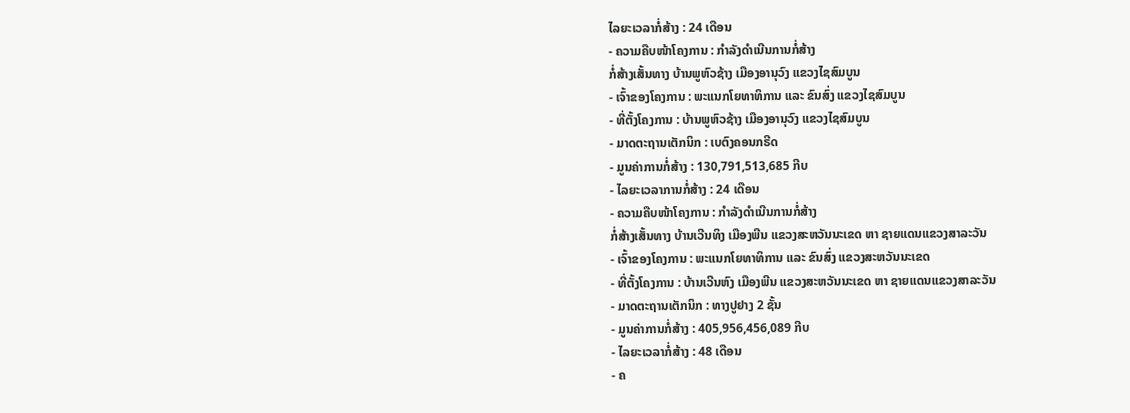ໄລຍະເວລາກໍ່ສ້າງ : 24 ເດືອນ
- ຄວາມຄືບໜ້າໂຄງການ : ກໍາລັງດຳເນີນການກໍ່ສ້າງ
ກໍ່ສ້າງເສັ້ນທາງ ບ້ານພູຫົວຊ້າງ ເມືອງອານຸວົງ ແຂວງໄຊສົມບູນ
- ເຈົ້າຂອງໂຄງການ : ພະແນກໂຍທາທິການ ແລະ ຂົນສົ່ງ ແຂວງໄຊສົມບູນ
- ທີ່ຕັ້ງໂຄງການ : ບ້ານພູຫົວຊ້າງ ເມືອງອານຸວົງ ແຂວງໄຊສົມບູນ
- ມາດຕະຖານເຕັກນິກ : ເບຕົງຄອນກຣີດ
- ມູນຄ່າການກໍ່ສ້າງ : 130,791,513,685 ກີບ
- ໄລຍະເວລາການກໍ່ສ້າງ : 24 ເດືອນ
- ຄວາມຄືບໜ້າໂຄງການ : ກຳລັງດຳເນີນການກໍ່ສ້າງ
ກໍ່ສ້າງເສັ້ນທາງ ບ້ານເວີນທິງ ເມືອງພີນ ແຂວງສະຫວັນນະເຂດ ຫາ ຊາຍແດນແຂວງສາລະວັນ
- ເຈົ້າຂອງໂຄງການ : ພະແນກໂຍທາທິການ ແລະ ຂົນສົ່ງ ແຂວງສະຫວັນນະເຂດ
- ທີ່ຕັ້ງໂຄງການ : ບ້ານເວີນຫົງ ເມືອງພີນ ແຂວງສະຫວັນນະເຂດ ຫາ ຊາຍແດນແຂວງສາລະວັນ
- ມາດຕະຖານເຕັກນິກ : ທາງປູຢາງ 2 ຊັ້ນ
- ມູນຄ່າການກໍ່ສ້າງ : 405,956,456,089 ກີບ
- ໄລຍະເວລາກໍ່ສ້າງ : 48 ເດືອນ
- ຄ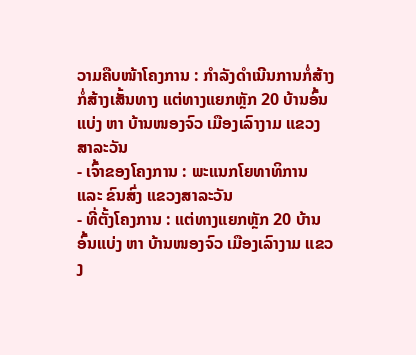ວາມຄືບໜ້າໂຄງການ : ກໍາລັງດຳເນີນການກໍ່ສ້າງ
ກໍ່ສ້າງເສັ້ນທາງ ແຕ່ທາງແຍກຫຼັກ 20 ບ້ານອົ້ນແບ່ງ ຫາ ບ້ານໜອງຈົວ ເມືອງເລົາງາມ ແຂວງສາລະວັນ
- ເຈົ້າຂອງໂຄງການ : ພະແນກໂຍທາທິການ ແລະ ຂົນສົ່ງ ແຂວງສາລະວັນ
- ທີ່ຕັ້ງໂຄງການ : ແຕ່ທາງແຍກຫຼັກ 20 ບ້ານອົ້ນແບ່ງ ຫາ ບ້ານໜອງຈົວ ເມືອງເລົາງາມ ແຂວງ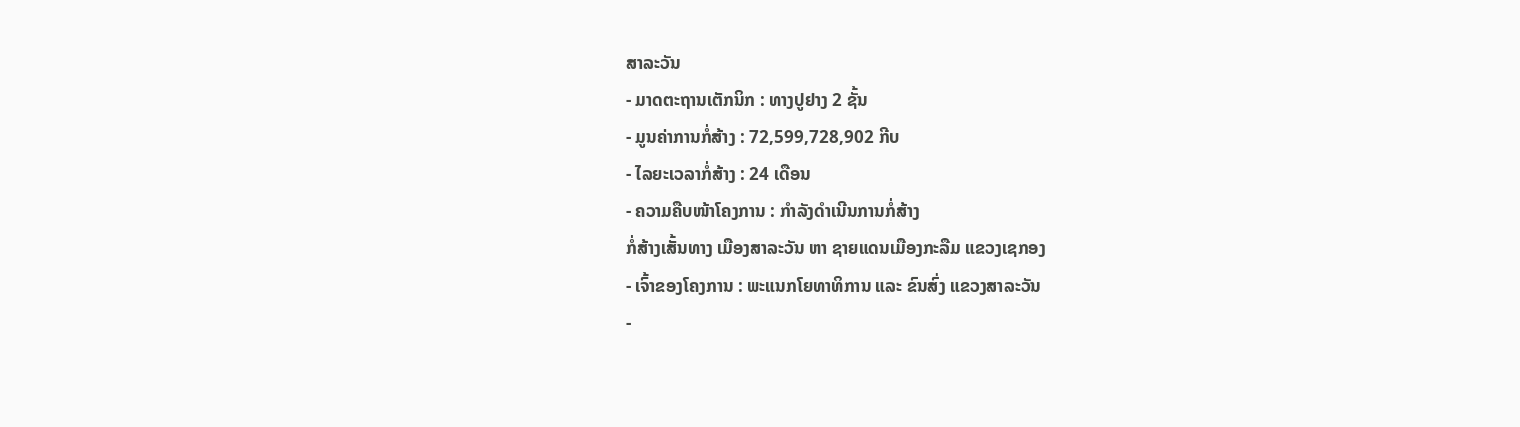ສາລະວັນ
- ມາດຕະຖານເຕັກນິກ : ທາງປູຢາງ 2 ຊັ້ນ
- ມູນຄ່າການກໍ່ສ້າງ : 72,599,728,902 ກີບ
- ໄລຍະເວລາກໍ່ສ້າງ : 24 ເດືອນ
- ຄວາມຄືບໜ້າໂຄງການ : ກໍາລັງດຳເນີນການກໍ່ສ້າງ
ກໍ່ສ້າງເສັ້ນທາງ ເມືອງສາລະວັນ ຫາ ຊາຍແດນເມືອງກະລືມ ແຂວງເຊກອງ
- ເຈົ້າຂອງໂຄງການ : ພະແນກໂຍທາທິການ ແລະ ຂົນສົ່ງ ແຂວງສາລະວັນ
-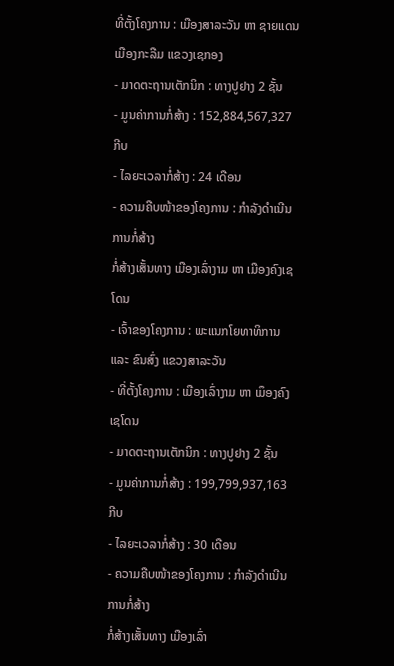ທີ່ຕັ້ງໂຄງການ : ເມືອງສາລະວັນ ຫາ ຊາຍແດນເມືອງກະລືມ ແຂວງເຊກອງ
- ມາດຕະຖານເຕັກນິກ : ທາງປູຢາງ 2 ຊັ້ນ
- ມູນຄ່າການກໍ່ສ້າງ : 152,884,567,327 ກີບ
- ໄລຍະເວລາກໍ່ສ້າງ : 24 ເດືອນ
- ຄວາມຄືບໜ້າຂອງໂຄງການ : ກໍາລັງດຳເນີນການກໍ່ສ້າງ
ກໍ່ສ້າງເສັ້ນທາງ ເມືອງເລົ່າງາມ ຫາ ເມືອງຄົງເຊໂດນ
- ເຈົ້າຂອງໂຄງການ : ພະແນກໂຍທາທິການ ແລະ ຂົນສົ່ງ ແຂວງສາລະວັນ
- ທີ່ຕັ້ງໂຄງການ : ເມືອງເລົ່າງາມ ຫາ ເມຶອງຄົງເຊໂດນ
- ມາດຕະຖານເຕັກນິກ : ທາງປູຢາງ 2 ຊັ້ນ
- ມູນຄ່າການກໍ່ສ້າງ : 199,799,937,163 ກີບ
- ໄລຍະເວລາກໍ່ສ້າງ : 30 ເດືອນ
- ຄວາມຄືບໜ້າຂອງໂຄງການ : ກໍາລັງດຳເນີນການກໍ່ສ້າງ
ກໍ່ສ້າງເສັ້ນທາງ ເມືອງເລົ່າ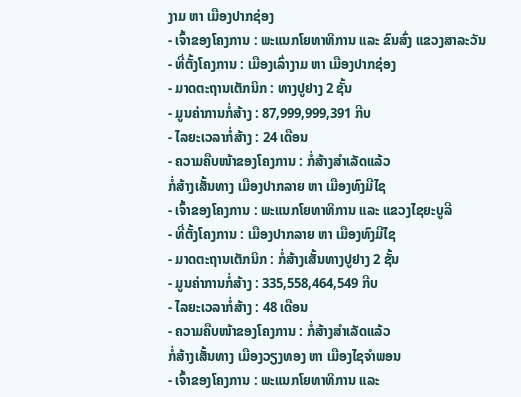ງາມ ຫາ ເມືອງປາກຊ່ອງ
- ເຈົ້າຂອງໂຄງການ : ພະແນກໂຍທາທິການ ແລະ ຂົນສົ່ງ ແຂວງສາລະວັນ
- ທີ່ຕັ້ງໂຄງການ : ເມືອງເລົ່າງາມ ຫາ ເມືອງປາກຊ່ອງ
- ມາດຕະຖານເຕັກນິກ : ທາງປູຢາງ 2 ຊັ້ນ
- ມູນຄ່າການກໍ່ສ້າງ : 87,999,999,391 ກີບ
- ໄລຍະເວລາກໍ່ສ້າງ : 24 ເດືອນ
- ຄວາມຄືບໜ້າຂອງໂຄງການ : ກໍ່ສ້າງສຳເລັດແລ້ວ
ກໍ່ສ້າງເສັ້ນທາງ ເມືອງປາກລາຍ ຫາ ເມືອງທົງມີໄຊ
- ເຈົ້າຂອງໂຄງການ : ພະແນກໂຍທາທິການ ແລະ ແຂວງໄຊຍະບູລີ
- ທີ່ຕັ້ງໂຄງການ : ເມືອງປາກລາຍ ຫາ ເມືອງທົງມີໄຊ
- ມາດຕະຖານເຕັກນິກ : ກໍ່ສ້າງເສັ້ນທາງປູຢາງ 2 ຊັ້ນ
- ມູນຄ່າການກໍ່ສ້າງ : 335,558,464,549 ກີບ
- ໄລຍະເວລາກໍ່ສ້າງ : 48 ເດືອນ
- ຄວາມຄືບໜ້າຂອງໂຄງການ : ກໍ່ສ້າງສຳເລັດແລ້ວ
ກໍ່ສ້າງເສັ້ນທາງ ເມືອງວຽງທອງ ຫາ ເມືອງໄຊຈຳພອນ
- ເຈົ້າຂອງໂຄງການ : ພະແນກໂຍທາທິການ ແລະ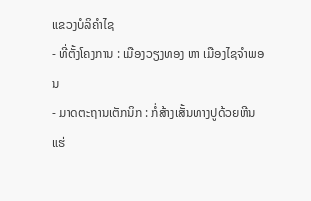ແຂວງບໍລິຄໍາໄຊ
- ທີ່ຕັ້ງໂຄງການ : ເມືອງວຽງທອງ ຫາ ເມືອງໄຊຈຳພອນ
- ມາດຕະຖານເຕັກນິກ : ກໍ່ສ້າງເສັ້ນທາງປູດ້ວຍຫີນແຮ່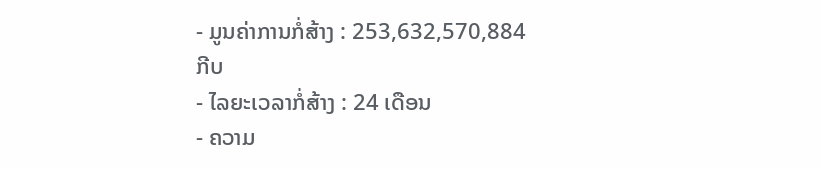- ມູນຄ່າການກໍ່ສ້າງ : 253,632,570,884 ກີບ
- ໄລຍະເວລາກໍ່ສ້າງ : 24 ເດືອນ
- ຄວາມ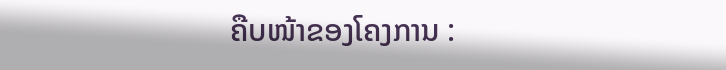ຄືບໜ້າຂອງໂຄງການ :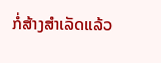ກໍ່ສ້າງສຳເລັດແລ້ວ